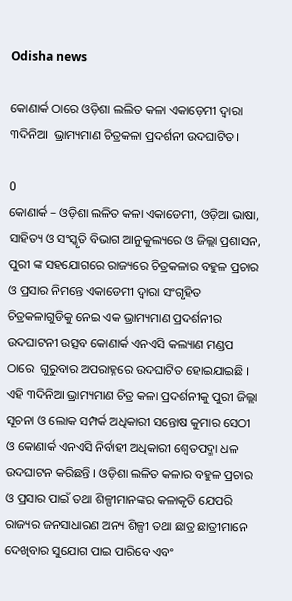Odisha news

କୋଣାର୍କ ଠାରେ ଓଡ଼ିଶା ଲଲିତ କଳା ଏକାଡ଼େମୀ ଦ୍ୱାରା ୩ଦିନିଆ  ଭ୍ରାମ୍ୟମାଣ ଚିତ୍ରକଳା ପ୍ରଦର୍ଶନୀ ଉଦଘାଟିତ।

0
କୋଣାର୍କ – ଓଡ଼ିଶା ଲଳିତ କଳା ଏକାଡେମୀ, ଓଡ଼ିଆ ଭାଷା, ସାହିତ୍ୟ ଓ ସଂସ୍କୃତି ବିଭାଗ ଆନୁକୁଲ୍ୟରେ ଓ ଜିଲ୍ଲା ପ୍ରଶାସନ, ପୁରୀ ଙ୍କ ସହଯୋଗରେ ରାଜ୍ୟରେ ଚିତ୍ରକଳାର ବହୁଳ ପ୍ରଚାର ଓ ପ୍ରସାର ନିମନ୍ତେ ଏକାଡେମୀ ଦ୍ଵାରା ସଂଗୃହିତ ଚିତ୍ରକଳାଗୁଡିକୁ ନେଇ ଏକ ଭ୍ରାମ୍ୟମାଣ ପ୍ରଦର୍ଶନୀର ଉଦଘାଟନୀ ଉତ୍ସବ କୋଣାର୍କ ଏନଏସି କଲ୍ୟାଣ ମଣ୍ଡପ ଠାରେ  ଗୁରୁବାର ଅପରାହ୍ନରେ ଉଦଘାଟିତ ହୋଇଯାଇଛି ।  ଏହି ୩ଦିନିଆ ଭ୍ରାମ୍ୟମାଣ ଚିତ୍ର କଳା ପ୍ରଦର୍ଶନୀକୁ ପୁରୀ ଜିଲ୍ଲା ସୂଚନା ଓ ଲୋକ ସମ୍ପର୍କ ଅଧିକାରୀ ସନ୍ତୋଷ କୁମାର ସେଠୀ ଓ କୋଣାର୍କ ଏନଏସି ନିର୍ବାହୀ ଅଧିକାରୀ ଶ୍ୱେତପଦ୍ମା ଧଳ ଉଦଘାଟନ କରିଛନ୍ତି । ଓଡ଼ିଶା ଲଳିତ କଳାର ବହୁଳ ପ୍ରଚାର ଓ ପ୍ରସାର ପାଇଁ ତଥା ଶିଳ୍ପୀମାନଙ୍କର କଳାକୃତି ଯେପରି ରାଜ୍ୟର ଜନସାଧାରଣ ଅନ୍ୟ ଶିଳ୍ପୀ ତଥା ଛାତ୍ର ଛାତ୍ରୀମାନେ  ଦେଖିବାର ସୁଯୋଗ ପାଇ ପାରିବେ ଏବଂ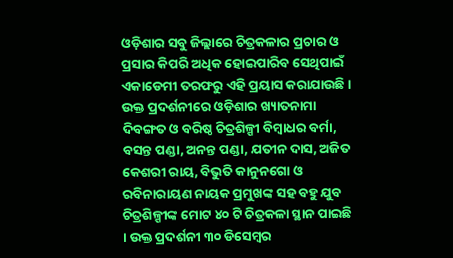ଓଡ଼ିଶାର ସବୁ ଜିଲ୍ଲାରେ ଚିତ୍ରକଳାର ପ୍ରଚାର ଓ ପ୍ରସାର କିପରି ଅଧିକ ହୋଇପାରିବ ସେଥିପାଇଁ ଏକାଡେମୀ ତରଫରୁ ଏହି ପ୍ରୟାସ କରାଯାଉଛି । ଉକ୍ତ ପ୍ରଦର୍ଶନୀରେ ଓଡ଼ିଶାର ଖ୍ୟାତନାମା ଦିବଙ୍ଗତ ଓ ବରିଷ୍ଠ ଚିତ୍ରଶିଳ୍ପୀ ବିମ୍ବାଧର ବର୍ମା, ବସନ୍ତ ପଣ୍ଡା, ଅନନ୍ତ ପଣ୍ଡା, ଯତୀନ ଦାସ, ଅଜିତ କେଶରୀ ରାୟ, ବିଭୁତି କାନୁନଗୋ ଓ ରବିନାରାୟଣ ନାୟକ ପ୍ରମୁଖଙ୍କ ସହ ବହୁ ଯୁବ ଚିତ୍ରଶିଳ୍ପୀଙ୍କ ମୋଟ ୪୦ ଟି ଚିତ୍ରକଳା ସ୍ଥାନ ପାଇଛି । ଉକ୍ତ ପ୍ରଦର୍ଶନୀ ୩୦ ଡିସେମ୍ବର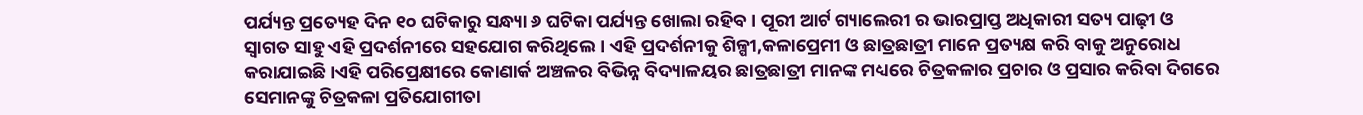ପର୍ଯ୍ୟନ୍ତ ପ୍ରତ୍ୟେହ ଦିନ ୧୦ ଘଟିକାରୁ ସନ୍ଧ୍ୟା ୬ ଘଟିକା ପର୍ଯ୍ୟନ୍ତ ଖୋଲା ରହିବ । ପୂରୀ ଆର୍ଟ ଗ୍ୟାଲେରୀ ର ଭାରପ୍ରାପ୍ତ ଅଧିକାରୀ ସତ୍ୟ ପାଢ଼ୀ ଓ ସ୍ୱାଗତ ସାହୁ ଏହି ପ୍ରଦର୍ଶନୀରେ ସହଯୋଗ କରିଥିଲେ। ଏହି ପ୍ରଦର୍ଶନୀକୁ ଶିଳ୍ପୀ,କଳାପ୍ରେମୀ ଓ ଛାତ୍ରଛାତ୍ରୀ ମାନେ ପ୍ରତ୍ୟକ୍ଷ କରି ବାକୁ ଅନୁରୋଧ କରାଯାଇଛି।ଏହି ପରିପ୍ରେକ୍ଷୀରେ କୋଣାର୍କ ଅଞ୍ଚଳର ବିଭିନ୍ନ ବିଦ୍ୟାଳୟର ଛାତ୍ରଛାତ୍ରୀ ମାନଙ୍କ ମଧ୍ୟରେ ଚିତ୍ରକଳାର ପ୍ରଚାର ଓ ପ୍ରସାର କରିବା ଦିଗରେ ସେମାନଙ୍କୁ ଚିତ୍ରକଳା ପ୍ରତିଯୋଗୀତା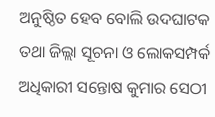ଅନୁଷ୍ଠିତ ହେବ ବୋଲି ଉଦଘାଟକ ତଥା ଜିଲ୍ଲା ସୂଚନା ଓ ଲୋକସମ୍ପର୍କ ଅଧିକାରୀ ସନ୍ତୋଷ କୁମାର ସେଠୀ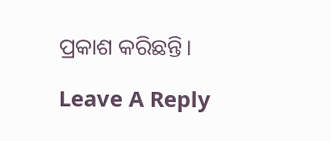ପ୍ରକାଶ କରିଛନ୍ତି।

Leave A Reply